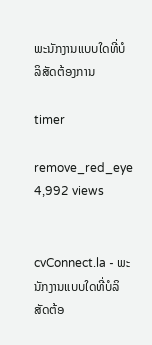ພະນັກງານແບບໃດທີ່ບໍລິສັດຕ້ອງການ

timer

remove_red_eye 4,992 views


cvConnect.la - ພະນັກງານແບບໃດທີ່ບໍລິສັດຕ້ອ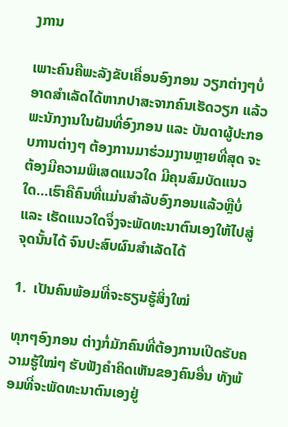ງການ

ເພາະຄົນຄືພະລັງຂັບເຄື່ອນອົງກອນ ວຽກຕ່າງໆບໍ່ອາດສຳເລັດໄດ້ຫາກປາສະຈາກຄົນເຮັດວຽກ ແລ້ວພະນັກງານໃນຝັນທີ່ອົງກອນ ແລະ ບັນດາຜູ້ປະກອບການຕ່າງໆ ຕ້ອງການມາຮ່ວມງານຫຼາຍທີ່ສຸດ ຈະຕ້ອງມີຄວາມພິເສດແນວໃດ ມີຄຸນສົມບັດແນວໃດ...ເຮົາຄືຄົນທີ່ແມ່ນສຳລັບອົງກອນແລ້ວຫຼືບໍ່ ແລະ ເຮັດແນວໃດຈຶ່ງຈະພັດທະນາຕົນເອງໃຫ້ໄປສູ່ຈຸດນັ້ນໄດ້ ຈົນປະສົບຜົນສຳເລັດໄດ້

1.  ເປັນຄົນພ້ອມທີ່ຈະຮຽນຮູ້ສິ່ງໃໝ່

ທຸກໆອົງກອນ ຕ່າງກໍ່ມັກຄົນທີ່ຕ້ອງການເປີດຮັບຄວາມຮູ້ໃໝ່ໆ ຮັບຟັງຄໍາຄິດເຫັນຂອງຄົນອື່ນ ທັງພ້ອມທີ່ຈະພັດທະນາຕົນເອງຢູ່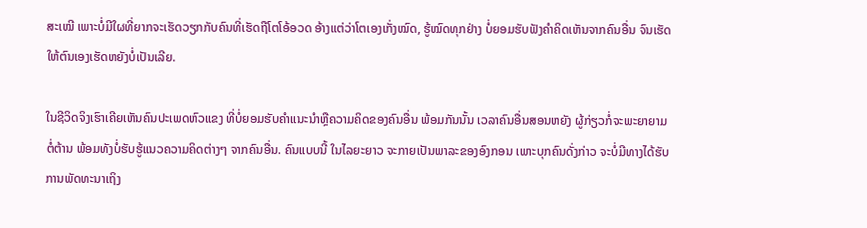ສະເໝີ ເພາະບໍ່ມີໃຜທີ່ຍາກຈະເຮັດວຽກກັບຄົນທີ່ເຮັດຖືໂຕໂອ້ອວດ ອ້າງແຕ່ວ່າໂຕເອງເກັ່ງໝົດ, ຮູ້ໝົດທຸກຢ່າງ ບໍ່ຍອມຮັບຟັງຄຳຄິດເຫັນຈາກຄົນອື່ນ ຈົນເຮັດໃຫ້ຕົນເອງເຮັດຫຍັງບໍ່ເປັນເລີຍ.

ໃນຊີວິດຈິງເຮົາເຄີຍເຫັນຄົນປະເພດຫົວແຂງ ທີ່ບໍ່ຍອມຮັບຄໍາແນະນໍາຫຼືຄວາມຄິດຂອງຄົນອື່ນ ພ້ອມກັນນັ້ນ ເວລາຄົນອື່ນສອນຫຍັງ ຜູ້ກ່ຽວກໍ່ຈະພະຍາຍາມຕໍ່ຕ້ານ ພ້ອມທັງບໍ່ຮັບຮູ້ແນວຄວາມຄິດຕ່າງໆ ຈາກຄົນອື່ນ. ຄົນແບບນີ້ ໃນໄລຍະຍາວ ຈະກາຍເປັນພາລະຂອງອົງກອນ ເພາະບຸກຄົນດັ່ງກ່າວ ຈະບໍ່ມີທາງໄດ້ຮັບການພັດທະນາເຖິງ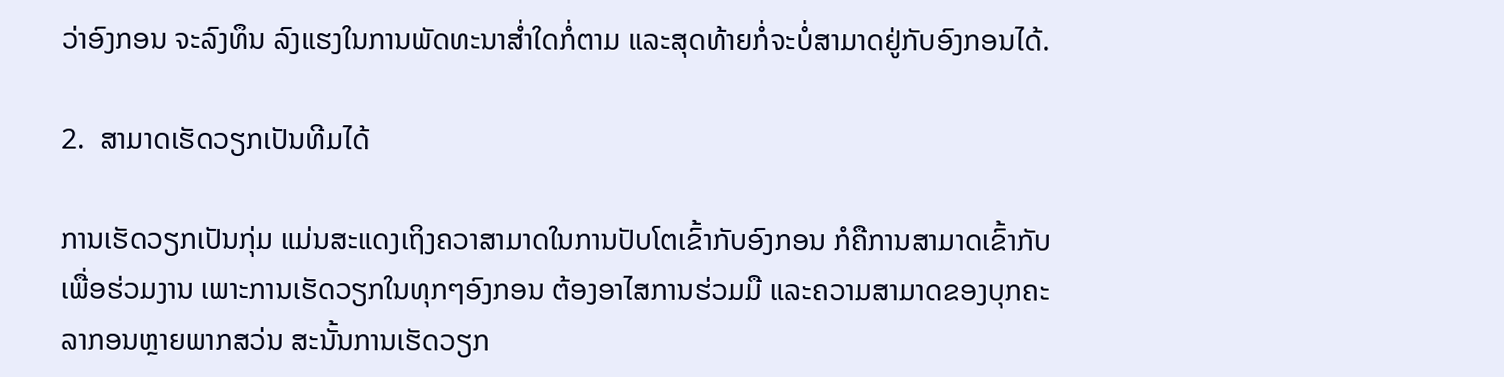ວ່າອົງກອນ ຈະລົງທຶນ ລົງແຮງໃນການພັດທະນາສ່ຳໃດກໍ່ຕາມ ແລະສຸດທ້າຍກໍ່ຈະບໍ່ສາມາດຢູ່ກັບອົງກອນໄດ້.

2.  ສາມາດເຮັດວຽກເປັນທີມໄດ້

ການເຮັດວຽກເປັນກຸ່ມ ແມ່ນສະແດງເຖິງຄວາສາມາດໃນການປັບໂຕເຂົ້າກັບອົງກອນ ກໍຄືການສາມາດເຂົ້າກັບເພື່ອຮ່ວມງານ ເພາະການເຮັດວຽກໃນທຸກໆອົງກອນ ຕ້ອງອາໄສການຮ່ວມມື ແລະຄວາມສາມາດຂອງບຸກຄະລາກອນຫຼາຍພາກສວ່ນ ສະນັ້ນການເຮັດວຽກ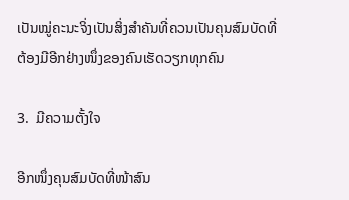ເປັນໝູ່ຄະນະຈິ່ງເປັນສິ່ງສຳຄັນທີ່ຄວນເປັນຄຸນສົມບັດທີ່ຕ້ອງມີອີກຢ່າງໜຶ່ງຂອງຄົນເຮັດວຽກທຸກຄົນ

3.  ມີຄວາມຕັ້ງໃຈ

ອີກໜຶ່ງຄຸນສົມບັດທີ່ໜ້າສົນ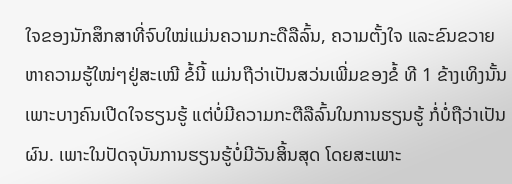ໃຈຂອງນັກສຶກສາທີ່ຈົບໃໝ່ແມ່ນຄວາມກະດືລືລົ້ນ, ຄວາມຕັ້ງໃຈ ແລະຂົນຂວາຍຫາຄວາມຮູ້ໃໝ່ໆຢູ່ສະເໝີ ຂໍ້ນີ້ ແມ່ນຖືວ່າເປັນສວ່ນເພີ່ມຂອງຂໍ້ ທີ 1 ຂ້າງເທິງນັ້ນ ເພາະບາງຄົນເປີດໃຈຮຽນຮູ້ ແຕ່ບໍ່ມີຄວາມກະຕືລືລົ້ນໃນການຮຽນຮູ້ ກໍ່ບໍ່ຖືວ່າເປັນຜົນ. ເພາະໃນປັດຈຸບັນການຮຽນຮູ້ບໍ່ມີວັນສິ້ນສຸດ ໂດຍສະເພາະ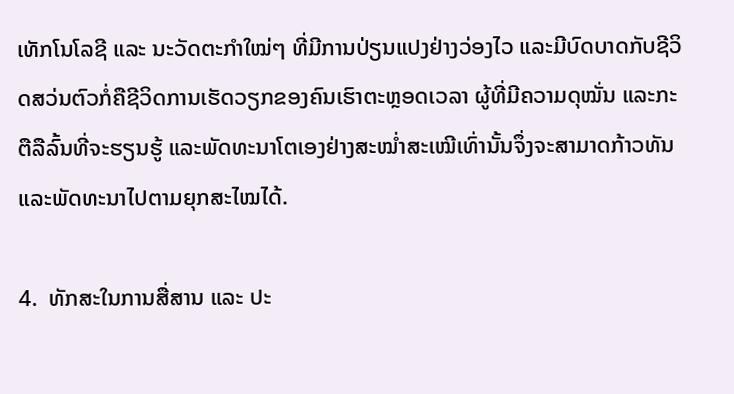ເທັກໂນໂລຊີ ແລະ ນະວັດຕະກຳໃໝ່ໆ ທີ່ມີການປ່ຽນແປງຢ່າງວ່ອງໄວ ແລະມີບົດບາດກັບຊີວິດສວ່ນຕົວກໍ່ຄືຊີວິດການເຮັດວຽກຂອງຄົນເຮົາຕະຫຼອດເວລາ ຜູ້ທີ່ມີຄວາມດຸໝັ່ນ ແລະກະຕືລືລົ້ນທີ່ຈະຮຽນຮູ້ ແລະພັດທະນາໂຕເອງຢ່າງສະໝ່ຳສະເໝີເທົ່ານັ້ນຈຶ່ງຈະສາມາດກ້າວທັນ ແລະພັດທະນາໄປຕາມຍຸກສະໄໝໄດ້.

4.  ທັກສະໃນການສື່ສານ ແລະ ປະ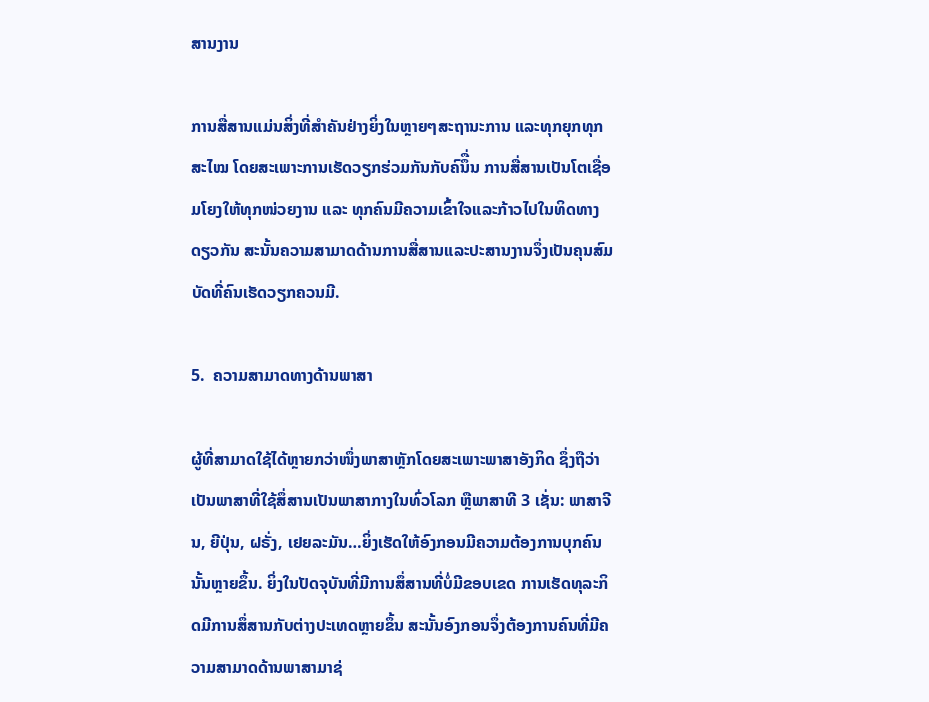ສານງານ

ການສື່ສານແມ່ນສິ່ງທີ່ສຳຄັນຢ່າງຍິ່ງໃນຫຼາຍໆສະຖານະການ ແລະທຸກຍຸກທຸກສະໄໝ ໂດຍສະເພາະການເຮັດວຽກຮ່ວມກັນກັບຄົນຶື່ນ ການສື່ສານເປັນໂຕເຊື່ອມໂຍງໃຫ້ທຸກໜ່ວຍງານ ແລະ ທຸກຄົນມີຄວາມເຂົ້າໃຈແລະກ້າວໄປໃນທິດທາງດຽວກັນ ສະນັ້ນຄວາມສາມາດດ້ານການສື່ສານແລະປະສານງານຈຶ່ງເປັນຄຸນສົມບັດທີ່ຄົນເຮັດວຽກຄວນມີ.

5.  ຄວາມສາມາດທາງດ້ານພາສາ

ຜູ້ທີ່ສາມາດໃຊ້ໄດ້ຫຼາຍກວ່າໜຶ່ງພາສາຫຼັກໂດຍສະເພາະພາສາອັງກິດ ຊຶ່ງຖືວ່າເປັນພາສາທີ່ໃຊ້ສຶ່ສານເປັນພາສາກາງໃນທົ່ວໂລກ ຫຼືພາສາທີ 3 ເຊັ່ນ: ພາສາຈີນ, ຍີປຸ່ນ, ຝຣັ່ງ, ເຢຍລະມັນ…ຍິ່ງເຮັດໃຫ້ອົງກອນມີຄວາມຕ້ອງການບຸກຄົນນັ້ນຫຼາຍຂຶ້ນ. ຍິ່ງໃນປັດຈຸບັນທີ່ມີການສຶ່ສານທີ່ບໍ່ມີຂອບເຂດ ການເຮັດທຸລະກິດມີການສຶ່ສານກັບຕ່າງປະເທດຫຼາຍຂຶ້ນ ສະນັ້ນອົງກອນຈຶ່ງຕ້ອງການຄົນທີ່ມີຄວາມສາມາດດ້ານພາສາມາຊ່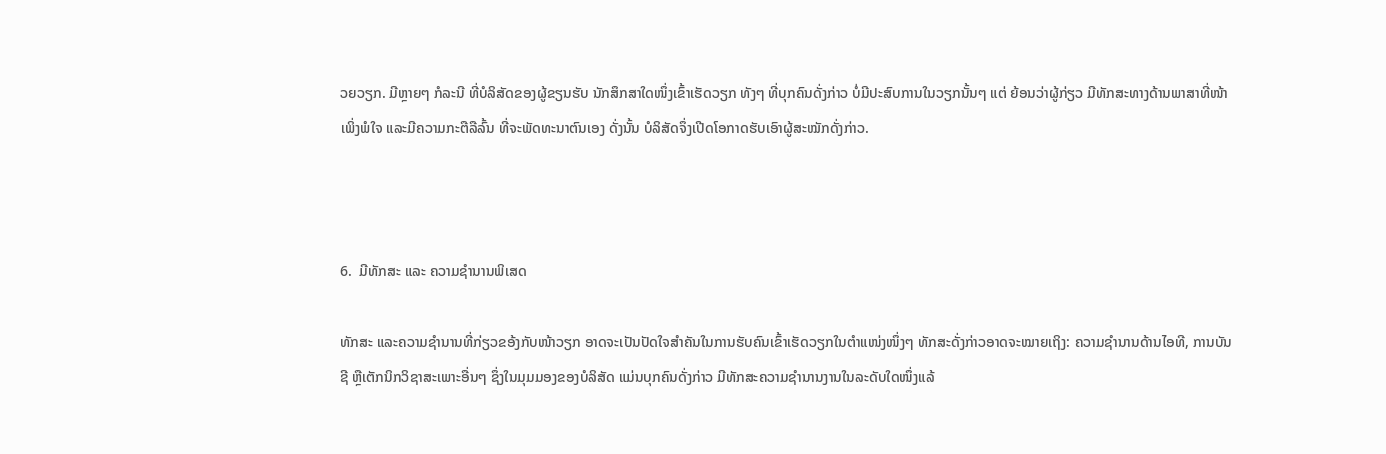ວຍວຽກ. ມີຫຼາຍໆ ກໍລະນີ ທີ່ບໍລິສັດຂອງຜູ້ຂຽນຮັບ ນັກສຶກສາໃດໜຶ່ງເຂົ້າເຮັດວຽກ ທັງໆ ທີ່ບຸກຄົນດັ່ງກ່າວ ບໍ່ມີປະສົບການໃນວຽກນັ້ນໆ ແຕ່ ຍ້ອນວ່າຜູ້ກ່ຽວ ມີທັກສະທາງດ້ານພາສາທີ່ໜ້າເພິ່ງພໍໃຈ ແລະມີຄວາມກະຕືລືລົ້ນ ທີ່ຈະພັດທະນາຕົນເອງ ດັ່ງນັ້ນ ບໍລິສັດຈຶ່ງເປີດໂອກາດຮັບເອົາຜູ້ສະໝັກດັ່ງກ່າວ.



6.  ມີທັກສະ ແລະ ຄວາມຊຳນານພິເສດ

ທັກສະ ແລະຄວາມຊຳນານທີ່ກ່ຽວຂອ້ງກັບໜ້າວຽກ ອາດຈະເປັນປັດໃຈສໍາຄັນໃນການຮັບຄົນເຂົ້າເຮັດວຽກໃນຕຳແໜ່ງໜຶ່ງໆ ທັກສະດັ່ງກ່າວອາດຈະໝາຍເຖິງ: ຄວາມຊໍານານດ້ານໄອທີ, ການບັນຊີ ຫຼືເຕັກນິກວິຊາສະເພາະອື່ນໆ ຊຶ່ງໃນມຸມມອງຂອງບໍລິສັດ ແມ່ນບຸກຄົນດັ່ງກ່າວ ມີທັກສະຄວາມຊຳນານງານໃນລະດັບໃດໜຶ່ງແລ້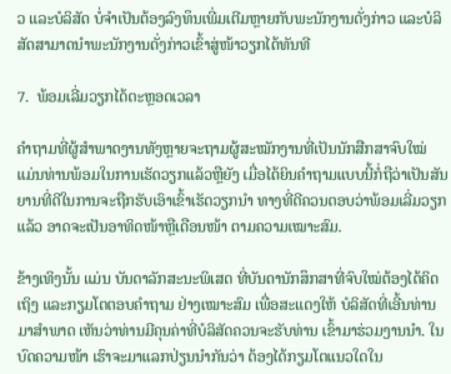ວ ແລະບໍລິສັດ ບໍ່ຈຳເປັນຕ້ອງລົງທຶນເພີ່ມເຕີມຫຼາຍກັບພະນັກງານດັ່ງກ່າວ ແລະບໍລິສັດສາມາດນໍາພະນັກງານດັ່ງກ່າວເຂົ້າສູ່ໜ້າວຽກໄດ້ທັນທີ

7.  ພ້ອມເລີ່ມວຽກໄດ້ຕະຫຼອດເວລາ

ຄຳຖາມທີ່ຜູ້ສຳພາດງານທັງຫຼາຍຈະຖາມຜູ້ສະໝັກງານທີ່ເປັນນັກສືກສາຈົບໃໝ່ ແມ່ນທ່ານພ້ອມໃນການເຮັດວຽກແລ້ວຫຼືຍັງ ເມື່ອໄດ້ຍິນຄຳຖາມແບບນີ້ກໍ່ຖືວ່າເປັນສັນຍານທີ່ດີໃນການຈະຖືກຮັບເອົາເຂົ້າເຮັດວຽກນຳ ທາງທີ່ດີຄວນຕອບວ່າພ້ອມເລີ່ມວຽກແລ້ວ ອາດຈະເປັນອາທິດໜ້າຫຼືເດືອນໜ້າ ຕາມຄວາມເໝາະສົມ.

ຂ້າງເທິງນັ້ນ ແມ່ນ ບັນດາລັກສະນະພິເສດ ທີ່ບັນດານັກສຶກສາທີ່ຈົບໃໝ່ຕ້ອງໄດ້ຄິດເຖິງ ແລະກຽມໂຕຕອບຄຳຖາມ ຢ່າງເໝາະສົມ ເພື່ອສະແດງໃຫ້ ບໍລິສັດທີ່ເອີ້ນທ່ານມາສຳພາດ ເຫັນວ່າທ່ານມີຄຸນຄ່າທີ່ບໍລິສັດຄວນຈະຮັບທ່ານ ເຂົ້າມາຮ່ວມງານນຳ. ໃນບົດຄວາມໜ້າ ເຮົາຈະມາແລກປ່ຽນນຳກັນວ່າ ຕ້ອງໄດ້ກຽມໂຕແນວໃດໃນ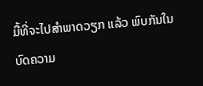ມື້ທີ່ຈະໄປສຳພາດວຽກ ແລ້ວ ພົບກັນໃນບົດຄວາມ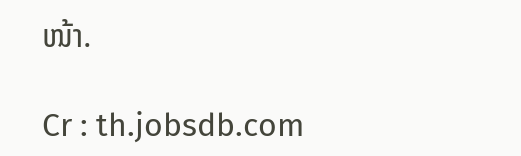ໜ້າ.

Cr : th.jobsdb.com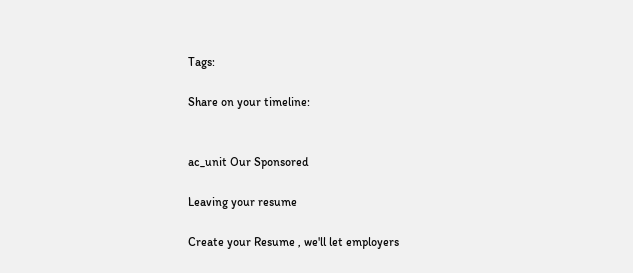Tags:

Share on your timeline:


ac_unit Our Sponsored

Leaving your resume

Create your Resume , we'll let employers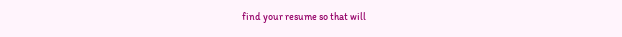find your resume so that will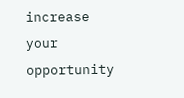increase your opportunity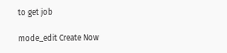to get job

mode_edit Create Now